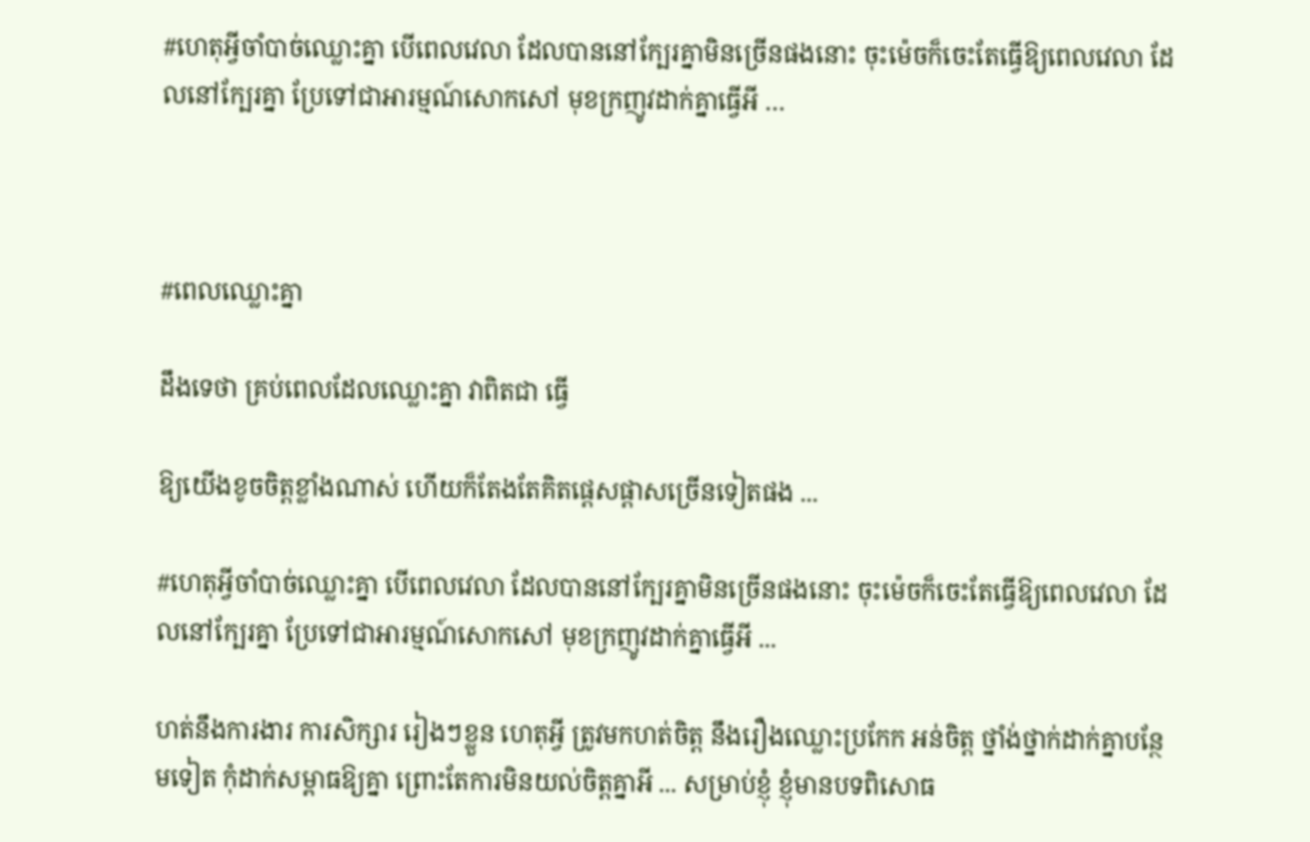#ហេតុអ្វីចាំបាច់ឈ្លោះគ្នា បើពេលវេលា ដែលបាននៅក្បែរគ្នាមិនច្រើនផងនោះ ចុះម៉េចក៏ចេះតែធ្វើឱ្យពេលវេលា ដែលនៅក្បែរគ្នា ប្រែទៅជាអារម្មណ៍សោកសៅ មុខក្រញូវដាក់គ្នាធ្វើអី …



#ពេលឈ្លោះគ្នា

ដឹងទេថា គ្រប់ពេលដែលឈ្លោះគ្នា វាពិតជា ធ្វើ

ឱ្យយើងខូចចិត្តខ្លាំងណាស់ ហើយក៏តែងតែគិតផ្ដេសផ្ដាសច្រើនទៀតផង ...

#ហេតុអ្វីចាំបាច់ឈ្លោះគ្នា បើពេលវេលា ដែលបាននៅក្បែរគ្នាមិនច្រើនផងនោះ ចុះម៉េចក៏ចេះតែធ្វើឱ្យពេលវេលា ដែលនៅក្បែរគ្នា ប្រែទៅជាអារម្មណ៍សោកសៅ មុខក្រញូវដាក់គ្នាធ្វើអី ...

ហត់នឹងការងារ ការសិក្សារ រៀងៗខ្លួន ហេតុអ្វី ត្រូវមកហត់ចិត្ត នឹងរឿងឈ្លោះប្រកែក អន់ចិត្ត ថ្នាំង់ថ្នាក់ដាក់គ្នាបន្ថែមទៀត កុំដាក់សម្ពាធឱ្យគ្នា ព្រោះតែការមិនយល់ចិត្តគ្នាអី ... សម្រាប់ខ្ញុំ ខ្ញុំមានបទពិសោធ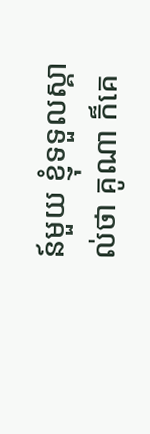ន៍មួយ ខ្ញុំទទួលស្គាល់ថា គូណា ក៏គេ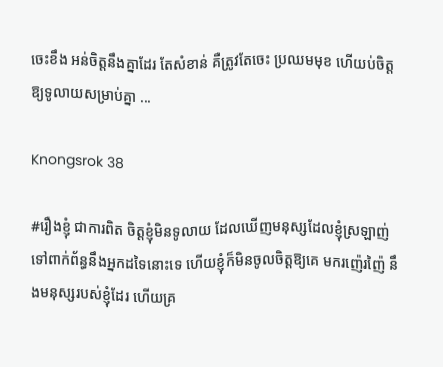ចេះខឹង អន់ចិត្តនឹងគ្នាដែរ តែសំខាន់ គឺត្រូវតែចេះ ប្រឈមមុខ ហើយប់ចិត្តឱ្យទូលាយសម្រាប់គ្នា ...

Knongsrok 38

#រឿងខ្ញុំ ជាការពិត ចិត្តខ្ញុំមិនទូលាយ ដែលឃើញមនុស្សដែលខ្ញុំស្រឡាញ់ ទៅពាក់ព័ន្ធនឹងអ្នកដទៃនោះទេ ហើយខ្ញុំក៏មិនចូលចិត្តឱ្យគេ មករញ៉េរញ៉ៃ នឹងមនុស្សរបស់ខ្ញុំដែរ ហើយគ្រ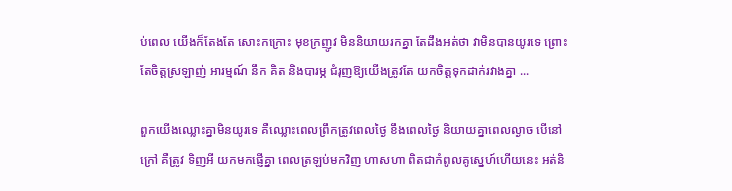ប់ពេល យើងក៏តែងតែ សោះកក្រោះ មុខក្រញូវ មិននិយាយរកគ្នា តែដឹងអត់ថា វាមិនបានយូរទេ ព្រោះតែចិត្តស្រឡាញ់ អារម្មណ៍ នឹក គិត និងបារម្ភ ជំរុញឱ្យយើងត្រូវតែ យកចិត្តទុកដាក់រវាងគ្នា ...

ពួកយើងឈ្លោះគ្នាមិនយូរទេ គឺឈ្លោះពេលព្រឹកត្រូវពេលថ្ងៃ ខឹងពេលថ្ងៃ និយាយគ្នាពេលល្ងាច បើនៅក្រៅ គឺត្រូវ ទិញអី យកមកផ្ញើគ្នា ពេលត្រឡប់មកវិញ ហាសហា ពិតជាកំពូលគូស្នេហ៍ហើយនេះ អត់និ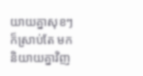យាយគ្នាសុខៗ ក៏ស្រាប់តែ មកនិយាយគ្នាវិញ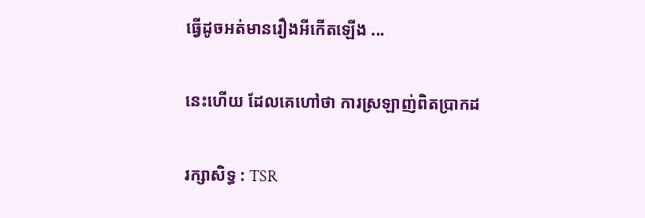ធ្វើដូចអត់មានរឿងអីកើតឡើង ...

នេះហើយ ដែលគេហៅថា ការស្រឡាញ់ពិតប្រាកដ

រក្សាសិទ្ធ : TSR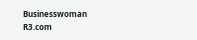Businesswoman R3.com